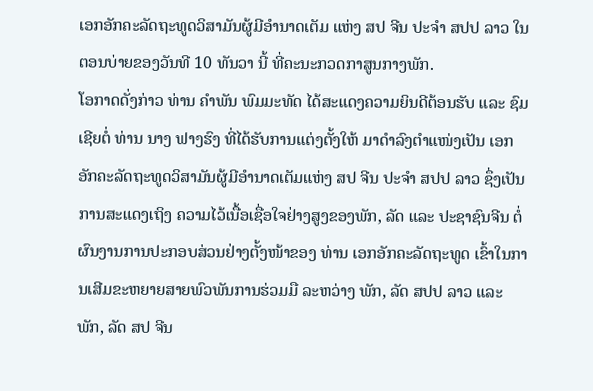ເອກອັກຄະລັດຖະທູດວິສາມັນຜູ້ມີອໍານາດເຕັມ ແຫ່ງ ສປ ຈີນ ປະຈຳ ສປປ ລາວ ໃນຕອນບ່າຍຂອງວັນທີ 10 ທັນວາ ນີ້ ທີ່ຄະນະກວດກາສູນກາງພັກ.
ໂອກາດດັ່ງກ່າວ ທ່ານ ຄຳພັນ ພົມມະທັດ ໄດ້ສະແດງຄວາມຍິນດີຕ້ອນຮັບ ແລະ ຊົມເຊີຍຕໍ່ ທ່ານ ນາງ ຟາງຮົງ ທີ່ໄດ້ຮັບການແຕ່ງຕັ້ງໃຫ້ ມາດຳລົງຕຳແໜ່ງເປັນ ເອກອັກຄະລັດຖະທູດວິສາມັນຜູ້ມີອຳນາດເຕັມແຫ່ງ ສປ ຈີນ ປະຈຳ ສປປ ລາວ ຊຶ່ງເປັນການສະແດງເຖິງ ຄວາມໄວ້ເນື້ອເຊື່ອໃຈຢ່າງສູງຂອງພັກ, ລັດ ແລະ ປະຊາຊົນຈີນ ຕໍ່ຜົນງານການປະກອບສ່ວນຢ່າງຕັ້ງໜ້າຂອງ ທ່ານ ເອກອັກຄະລັດຖະທູດ ເຂົ້າໃນການເສີມຂະຫຍາຍສາຍພົວພັນການຮ່ວມມື ລະຫວ່າງ ພັກ, ລັດ ສປປ ລາວ ແລະ ພັກ, ລັດ ສປ ຈີນ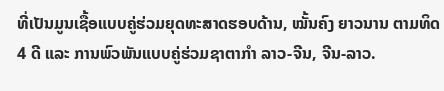ທີ່ເປັນມູນເຊື້ອແບບຄູ່ຮ່ວມຍຸດທະສາດຮອບດ້ານ, ໝັ້ນຄົງ ຍາວນານ ຕາມທິດ 4 ດີ ແລະ ການພົວພັນແບບຄູ່ຮ່ວມຊາຕາກຳ ລາວ-ຈີນ, ຈີນ-ລາວ.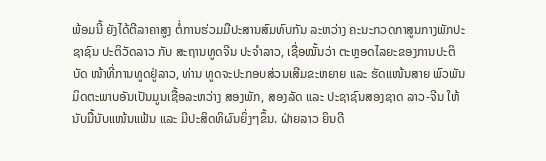ພ້ອມນີ້ ຍັງໄດ້ຕີລາຄາສູງ ຕໍ່ການຮ່ວມມືປະສານສົມທົບກັນ ລະຫວ່າງ ຄະນະກວດກາສູນກາງພັກປະຊາຊົນ ປະຕິວັດລາວ ກັບ ສະຖານທູດຈີນ ປະຈໍາລາວ, ເຊື່ອໝັ້ນວ່າ ຕະຫຼອດໄລຍະຂອງການປະຕິບັດ ໜ້າທີ່ການທູດຢູ່ລາວ, ທ່ານ ທູດຈະປະກອບສ່ວນເສີມຂະຫຍາຍ ແລະ ຮັດແໜ້ນສາຍ ພົວພັນມິດຕະພາບອັນເປັນມູນເຊື້ອລະຫວ່າງ ສອງພັກ, ສອງລັດ ແລະ ປະຊາຊົນສອງຊາດ ລາວ-ຈີນ ໃຫ້ນັບມື້ນັບແໜ້ນແຟ້ນ ແລະ ມີປະສິດທິຜົນຍິ່ງໆຂຶ້ນ. ຝ່າຍລາວ ຍິນດີ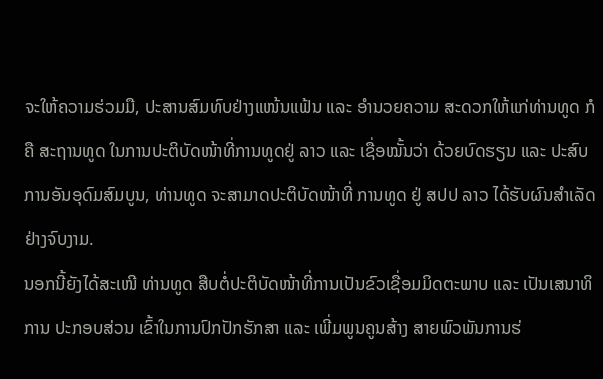ຈະໃຫ້ຄວາມຮ່ວມມື, ປະສານສົມທົບຢ່າງແໜ້ນແຟ້ນ ແລະ ອໍານວຍຄວາມ ສະດວກໃຫ້ແກ່ທ່ານທູດ ກໍຄື ສະຖານທູດ ໃນການປະຕິບັດໜ້າທີ່ການທູດຢູ່ ລາວ ແລະ ເຊື່ອໝັ້ນວ່າ ດ້ວຍບົດຮຽນ ແລະ ປະສົບການອັນອຸດົມສົມບູນ, ທ່ານທູດ ຈະສາມາດປະຕິບັດໜ້າທີ່ ການທູດ ຢູ່ ສປປ ລາວ ໄດ້ຮັບຜົນສໍາເລັດຢ່າງຈົບງາມ.
ນອກນີ້ຍັງໄດ້ສະເໜີ ທ່ານທູດ ສືບຕໍ່ປະຕິບັດໜ້າທີ່ການເປັນຂົວເຊື່ອມມິດຕະພາບ ແລະ ເປັນເສນາທິການ ປະກອບສ່ວນ ເຂົ້າໃນການປົກປັກຮັກສາ ແລະ ເພີ່ມພູນຄູນສ້າງ ສາຍພົວພັນການຮ່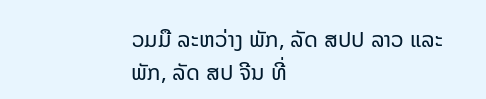ວມມື ລະຫວ່າງ ພັກ, ລັດ ສປປ ລາວ ແລະ ພັກ, ລັດ ສປ ຈີນ ທີ່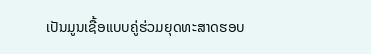ເປັນມູນເຊື້ອແບບຄູ່ຮ່ວມຍຸດທະສາດຮອບ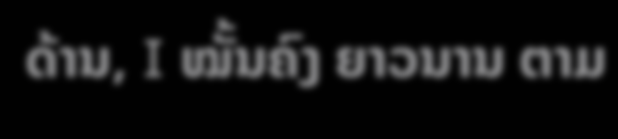ດ້ານ, I ໝັ້ນຄົງ ຍາວນານ ຕາມ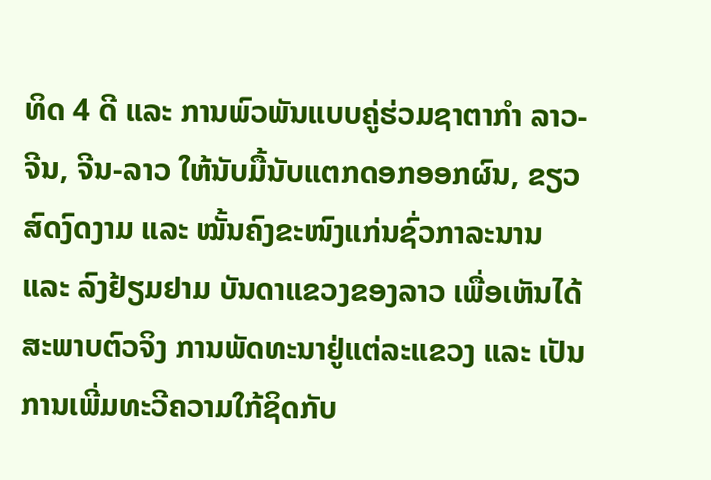ທິດ 4 ດີ ແລະ ການພົວພັນແບບຄູ່ຮ່ວມຊາຕາກໍາ ລາວ-ຈີນ, ຈີນ-ລາວ ໃຫ້ນັບມື້ນັບແຕກດອກອອກຜົນ, ຂຽວສົດງົດງາມ ແລະ ໝັ້ນຄົງຂະໜົງແກ່ນຊົ່ວກາລະນານ ແລະ ລົງຢ້ຽມຢາມ ບັນດາແຂວງຂອງລາວ ເພື່ອເຫັນໄດ້ ສະພາບຕົວຈິງ ການພັດທະນາຢູ່ແຕ່ລະແຂວງ ແລະ ເປັນການເພີ່ມທະວີຄວາມໃກ້ຊິດກັບ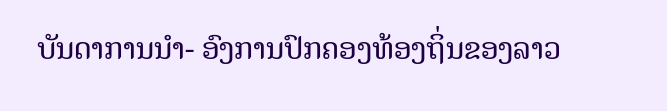ບັນດາການນໍາ- ອົງການປົກຄອງທ້ອງຖິ່ນຂອງລາວ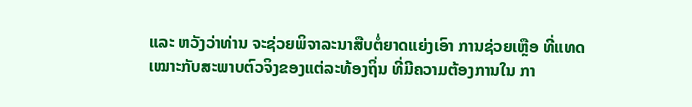ແລະ ຫວັງວ່າທ່ານ ຈະຊ່ວຍພິຈາລະນາສືບຕໍ່ຍາດແຍ່ງເອົາ ການຊ່ວຍເຫຼືອ ທີ່ແທດ
ເໝາະກັບສະພາບຕົວຈິງຂອງແຕ່ລະທ້ອງຖິ່ນ ທີ່ມີຄວາມຕ້ອງການໃນ ກາ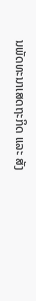ນພັດທະນາເສດຖະກິດ ແລະ ສັງ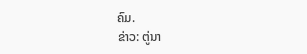ຄົມ.
ຂ່າວ: ຕູ່ນາ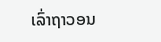ເລົ່າຖາວອນ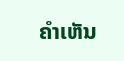ຄໍາເຫັນ